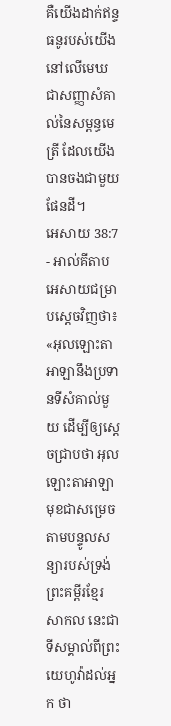គឺយើងដាក់ឥន្ទធនូរបស់យើងនៅលើមេឃ ជាសញ្ញាសំគាល់នៃសម្ពន្ធមេត្រី ដែលយើងបានចងជាមួយផែនដី។
អេសាយ 38:7 - អាល់គីតាប អេសាយជម្រាបស្ដេចវិញថា៖ «អុលឡោះតាអាឡានឹងប្រទានទីសំគាល់មួយ ដើម្បីឲ្យស្តេចជ្រាបថា អុលឡោះតាអាឡាមុខជាសម្រេចតាមបន្ទូលសន្យារបស់ទ្រង់ ព្រះគម្ពីរខ្មែរសាកល នេះជាទីសម្គាល់ពីព្រះយេហូវ៉ាដល់អ្នក ថា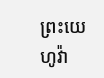ព្រះយេហូវ៉ា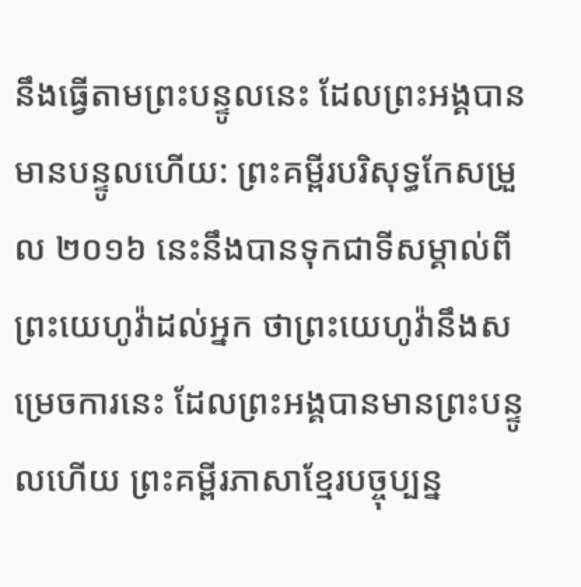នឹងធ្វើតាមព្រះបន្ទូលនេះ ដែលព្រះអង្គបានមានបន្ទូលហើយ: ព្រះគម្ពីរបរិសុទ្ធកែសម្រួល ២០១៦ នេះនឹងបានទុកជាទីសម្គាល់ពីព្រះយេហូវ៉ាដល់អ្នក ថាព្រះយេហូវ៉ានឹងសម្រេចការនេះ ដែលព្រះអង្គបានមានព្រះបន្ទូលហើយ ព្រះគម្ពីរភាសាខ្មែរបច្ចុប្បន្ន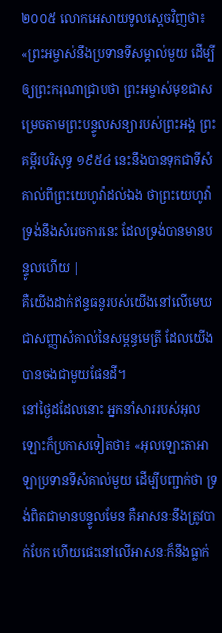២០០៥ លោកអេសាយទូលស្ដេចវិញថា៖ «ព្រះអម្ចាស់នឹងប្រទានទីសម្គាល់មួយ ដើម្បីឲ្យព្រះករុណាជ្រាបថា ព្រះអម្ចាស់មុខជាសម្រេចតាមព្រះបន្ទូលសន្យារបស់ព្រះអង្គ ព្រះគម្ពីរបរិសុទ្ធ ១៩៥៤ នេះនឹងបានទុកជាទីសំគាល់ពីព្រះយេហូវ៉ាដល់ឯង ថាព្រះយេហូវ៉ាទ្រង់នឹងសំរេចការនេះ ដែលទ្រង់បានមានបន្ទូលហើយ |
គឺយើងដាក់ឥន្ទធនូរបស់យើងនៅលើមេឃ ជាសញ្ញាសំគាល់នៃសម្ពន្ធមេត្រី ដែលយើងបានចងជាមួយផែនដី។
នៅថ្ងៃដដែលនោះ អ្នកនាំសាររបស់អុលឡោះក៏ប្រកាសទៀតថា៖ «អុលឡោះតាអាឡាប្រទានទីសំគាល់មួយ ដើម្បីបញ្ជាក់ថា ទ្រង់ពិតជាមានបន្ទូលមែន គឺអាសនៈនឹងត្រូវបាក់បែក ហើយផេះនៅលើអាសនៈក៏នឹងធ្លាក់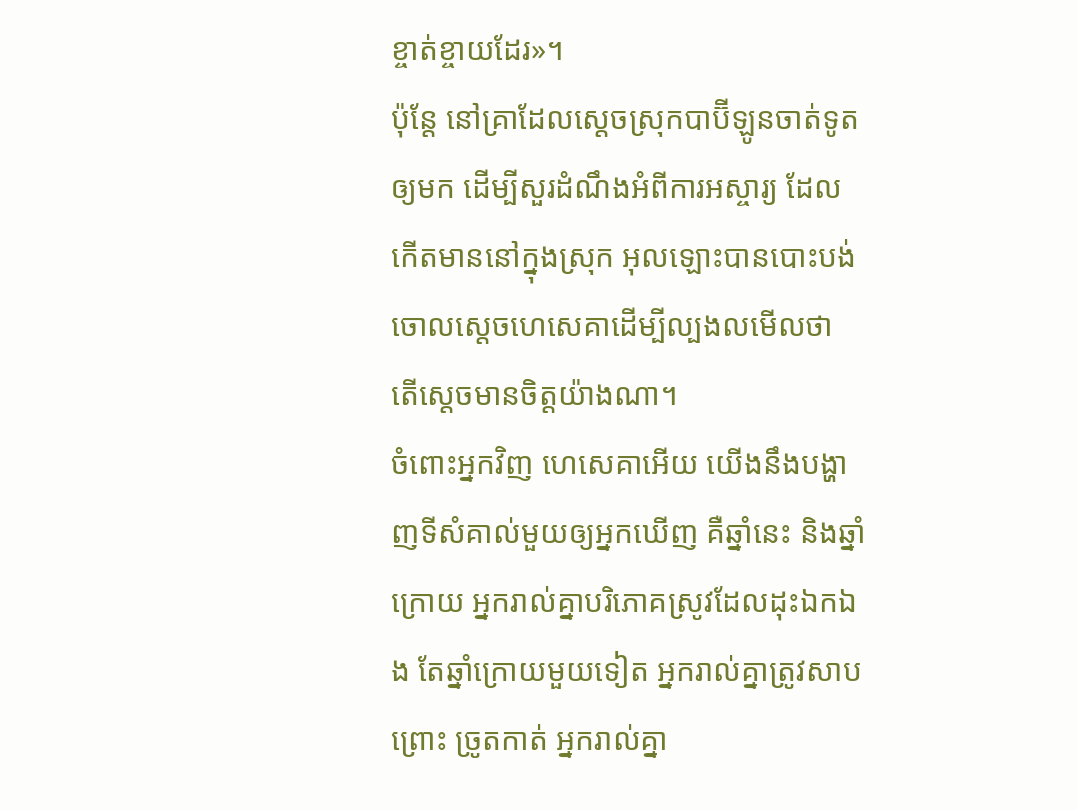ខ្ចាត់ខ្ចាយដែរ»។
ប៉ុន្តែ នៅគ្រាដែលស្តេចស្រុកបាប៊ីឡូនចាត់ទូតឲ្យមក ដើម្បីសួរដំណឹងអំពីការអស្ចារ្យ ដែលកើតមាននៅក្នុងស្រុក អុលឡោះបានបោះបង់ចោលស្តេចហេសេគាដើម្បីល្បងលមើលថា តើស្តេចមានចិត្តយ៉ាងណា។
ចំពោះអ្នកវិញ ហេសេគាអើយ យើងនឹងបង្ហាញទីសំគាល់មួយឲ្យអ្នកឃើញ គឺឆ្នាំនេះ និងឆ្នាំក្រោយ អ្នករាល់គ្នាបរិភោគស្រូវដែលដុះឯកឯង តែឆ្នាំក្រោយមួយទៀត អ្នករាល់គ្នាត្រូវសាបព្រោះ ច្រូតកាត់ អ្នករាល់គ្នា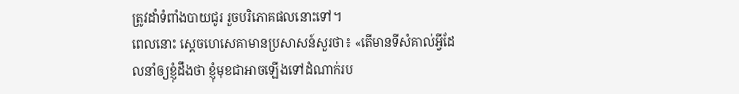ត្រូវដាំទំពាំងបាយជូរ រួចបរិភោគផលនោះទៅ។
ពេលនោះ ស្តេចហេសេគាមានប្រសាសន៍សួរថា៖ «តើមានទីសំគាល់អ្វីដែលនាំឲ្យខ្ញុំដឹងថា ខ្ញុំមុខជាអាចឡើងទៅដំណាក់រប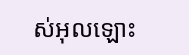ស់អុលឡោះ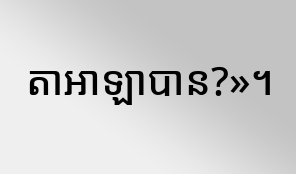តាអាឡាបាន?»។